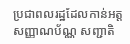ប្រជាពលរដ្ឋដែលកាន់អត្តសញ្ញាណប័ណ្ណ សញ្ជាតិ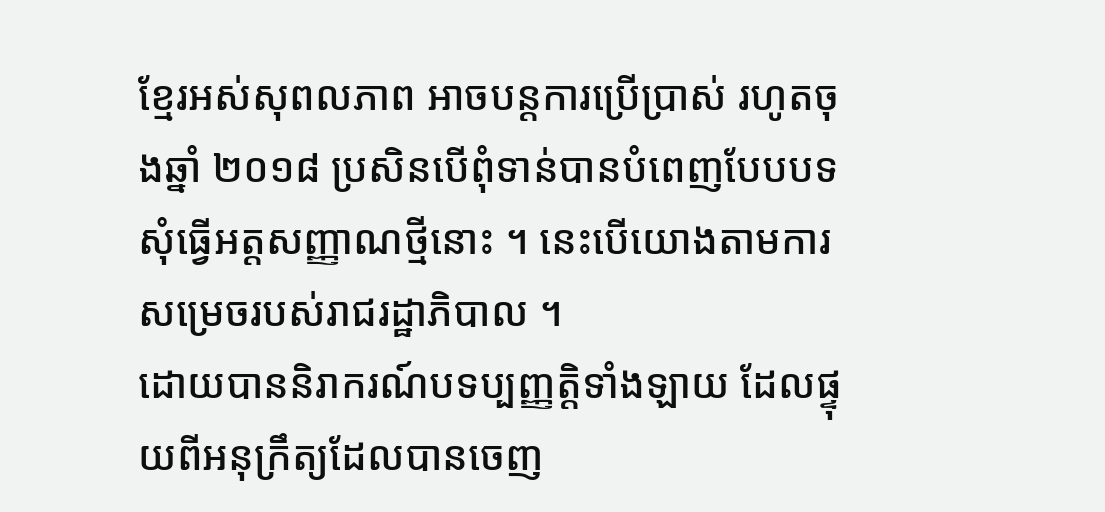ខ្មែរអស់សុពលភាព អាចបន្តការប្រើប្រាស់ រហូតចុងឆ្នាំ ២០១៨ ប្រសិនបើពុំទាន់បានបំពេញបែបបទសុំធ្វើអត្តសញ្ញាណថ្មីនោះ ។ នេះបើយោងតាមការសម្រេចរបស់រាជរដ្ឋាភិបាល ។
ដោយបាននិរាករណ៍បទប្បញ្ញត្តិទាំងឡាយ ដែលផ្ទុយពីអនុក្រឹត្យដែលបានចេញ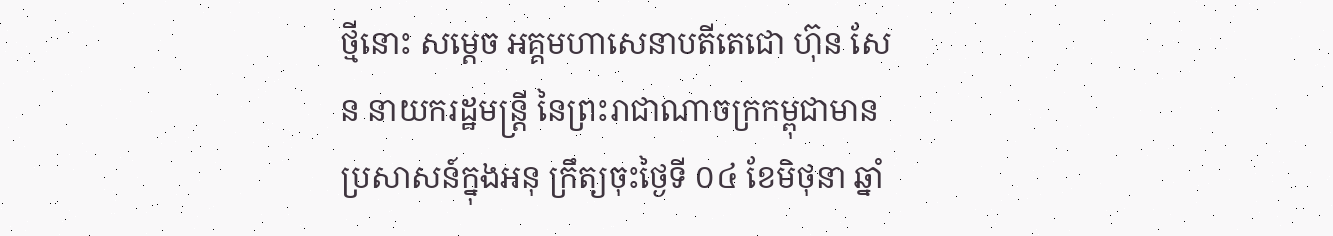ថ្មីនោះ សម្ដេច អគ្គមហាសេនាបតីតេជោ ហ៊ុន សែន នាយករដ្ឋមន្ត្រី នៃព្រះរាជាណាចក្រកម្ពុជាមានប្រសាសន៍ក្នុងអនុ ក្រឹត្យចុះថ្ងៃទី ០៤ ខែមិថុនា ឆ្នាំ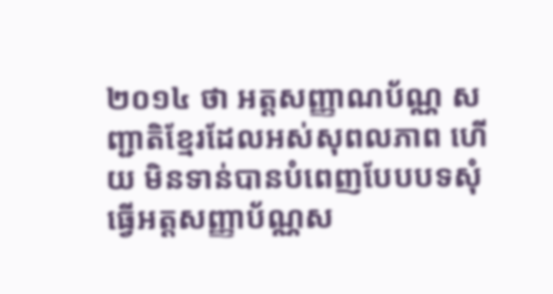២០១៤ ថា អត្តសញ្ញាណប័ណ្ណ សញ្ជាតិខ្មែរដែលអស់សុពលភាព ហើយ មិនទាន់បានបំពេញបែបបទសុំធ្វើអត្តសញ្ញាប័ណ្ណស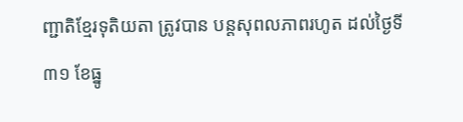ញ្ជាតិខ្មែរទុតិយតា ត្រូវបាន បន្តសុពលភាពរហូត ដល់ថ្ងៃទី ៣១ ខែធ្នូ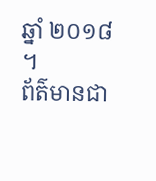ឆ្នាំ ២០១៨ ។
ព័ត៌មានជា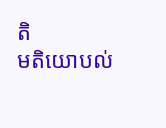តិ
មតិយោបល់